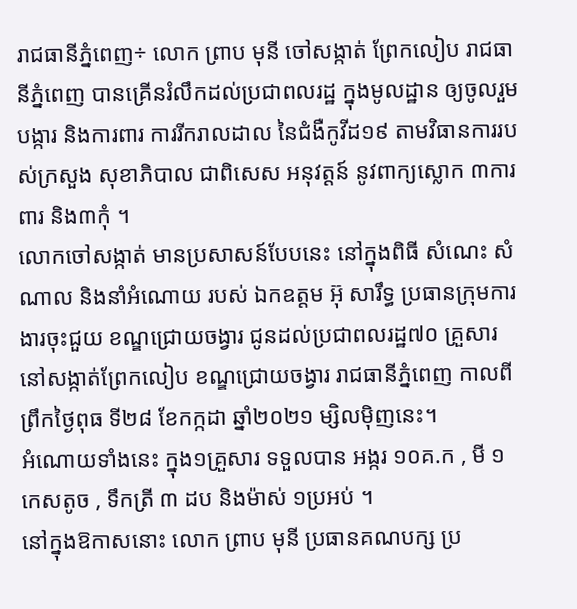រាជធានីភ្នំពេញ÷ លោក ព្រាប មុនី ចៅសង្កាត់ ព្រែកលៀប រាជធានីភ្នំពេញ បានគ្រើនរំលឹកដល់ប្រជាពលរដ្ឋ ក្នុងមូលដ្ឋាន ឲ្យចូលរួមបង្ការ និងការពារ ការរីករាលដាល នៃជំងឺកូវីដ១៩ តាមវិធានការរបស់ក្រសួង សុខាភិបាល ជាពិសេស អនុវត្តន៍ នូវពាក្យស្លោក ៣ការពារ និង៣កុំ ។
លោកចៅសង្កាត់ មានប្រសាសន៍បែបនេះ នៅក្នុងពិធី សំណេះ សំណាល និងនាំអំណោយ របស់ ឯកឧត្ដម អ៊ុ សារឹទ្ធ ប្រធានក្រុមការងារចុះជួយ ខណ្ឌជ្រោយចង្វារ ជូនដល់ប្រជាពលរដ្ឋ៧០ គ្រួសារ នៅសង្កាត់ព្រែកលៀប ខណ្ឌជ្រោយចង្វារ រាជធានីភ្នំពេញ កាលពីព្រឹកថ្ងៃពុធ ទី២៨ ខែកក្កដា ឆ្នាំ២០២១ ម្សិលម៉ិញនេះ។
អំណោយទាំងនេះ ក្នុង១គ្រួសារ ទទួលបាន អង្ករ ១០គ.ក , មី ១កេសតូច , ទឹកត្រី ៣ ដប និងម៉ាស់ ១ប្រអប់ ។
នៅក្នុងឱកាសនោះ លោក ព្រាប មុនី ប្រធានគណបក្ស ប្រ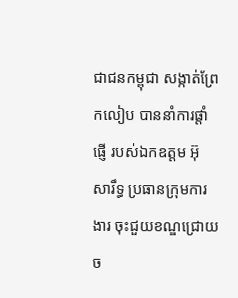ជាជនកម្ពុជា សង្កាត់ព្រែកលៀប បាននាំការផ្តាំផ្ញេី របស់ឯកឧត្ដម អ៊ុ សារឹទ្ធ ប្រធានក្រុមការងារ ចុះជួយខណ្ឌជ្រោយច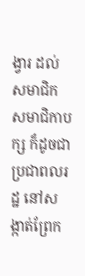ង្វារ ដល់ សមាជិក សមាជិកាបក្ស ក៏ដូចជាប្រជាពលរដ្ឋ នៅសង្កាត់ព្រែក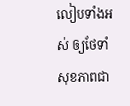លៀបទាំងអស់ ឲ្យថែទាំសុខភាពជា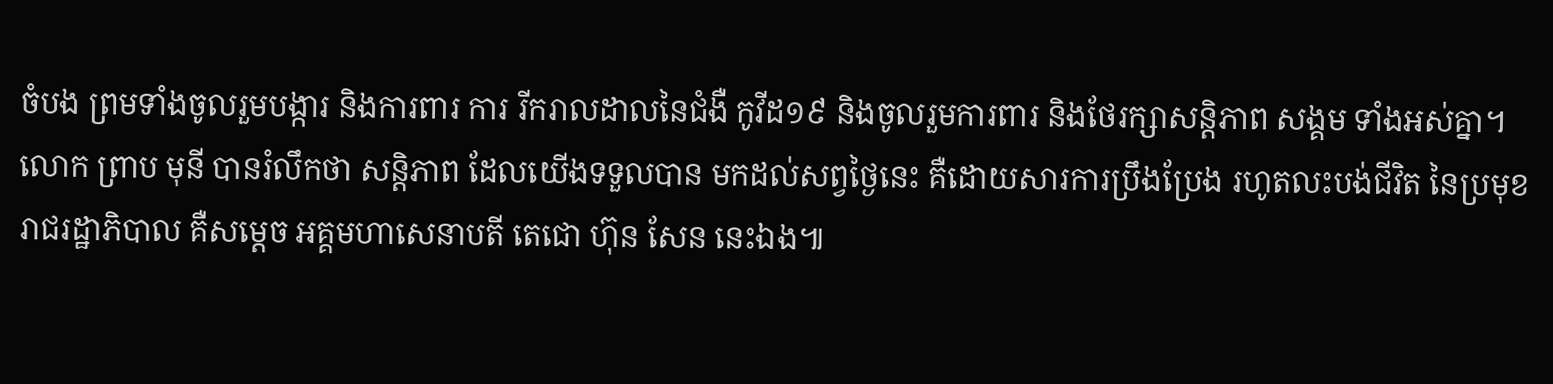ចំបង ព្រមទាំងចូលរួមបង្ការ និងការពារ ការ រីករាលដាលនៃជំងឺ កូវីដ១៩ និងចូលរួមការពារ និងថែរក្សាសន្តិភាព សង្គម ទាំងអស់គ្នា។
លោក ព្រាប មុនី បានរំលឹកថា សន្តិភាព ដែលយើងទទួលបាន មកដល់សព្វថ្ងៃនេះ គឺដោយសារការប្រឹងប្រែង រហូតលះបង់ជីវិត នៃប្រមុខរាជរដ្ឋាភិបាល គឺសម្ដេច អគ្គមហាសេនាបតី តេជោ ហ៊ុន សែន នេះឯង៕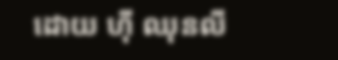ដោយ ហ៊ី ឈុនលី